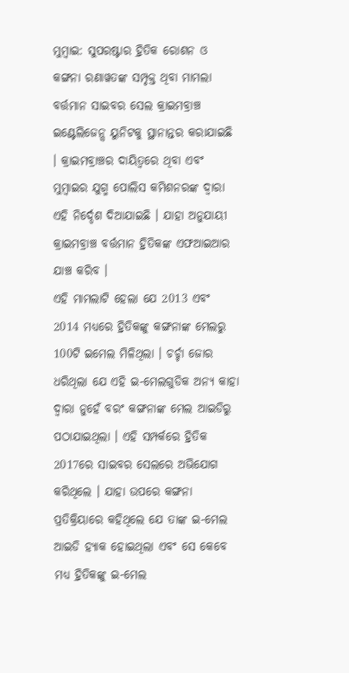ମୁମ୍ବାଇ: ସୁପରଷ୍ଟାର ହ୍ରିତିକ ରୋଶନ ଓ କଙ୍ଗନା ରଣାୱତଙ୍କ ସମ୍ପୃକ୍ତ ଥିବା ମାମଲା ବର୍ତ୍ତମାନ ସାଇବର ସେଲ କ୍ରାଇମବ୍ରାଞ୍ଚ ଇଣ୍ଟେଲିଜେନ୍ସ ୟୁନିଟକୁ ସ୍ଥାନାନ୍ତର କରାଯାଇଛି । କ୍ରାଇମବ୍ରାଞ୍ଚର ଦାୟିତ୍ବରେ ଥିବା ଏବଂ ମୁମ୍ବାଇର ଯୁଗ୍ମ ପୋଲିସ କମିଶନରଙ୍କ ଦ୍ବାରା ଏହି ନିର୍ଦ୍ଦେଶ ଦିଆଯାଇଛି । ଯାହା ଅନୁଯାୟୀ କ୍ରାଇମବ୍ରାଞ୍ଚ ବର୍ତ୍ତମାନ ହ୍ରିତିକଙ୍କ ଏଫଆଇଆର ଯାଞ୍ଚ କରିବ ।
ଏହି ମାମଲାଟି ହେଲା ଯେ 2013 ଏବଂ 2014 ମଧ୍ୟରେ ହ୍ରିତିକଙ୍କୁ କଙ୍ଗନାଙ୍କ ମେଲରୁ 100ଟି ଇମେଲ ମିଳିଥିଲା । ଚର୍ଚ୍ଚା ଜୋର ଧରିଥିଲା ଯେ ଏହି ଇ-ମେଲଗୁଡିକ ଅନ୍ୟ କାହା ଦ୍ବାରା ନୁହେଁ ବରଂ କଙ୍ଗନାଙ୍କ ମେଲ ଆଇଡିରୁ ପଠାଯାଇଥିଲା । ଏହି ସମ୍ପର୍କରେ ହ୍ରିତିକ 2017ରେ ସାଇବର ସେଲରେ ଅଭିଯୋଗ କରିଥିଲେ । ଯାହା ଉପରେ କଙ୍ଗନା ପ୍ରତିକ୍ରିୟାରେ କହିଥିଲେ ଯେ ତାଙ୍କ ଇ-ମେଲ ଆଇଡି ହ୍ୟାକ ହୋଇଥିଲା ଏବଂ ସେ କେବେ ମଧ୍ୟ ହ୍ରିତିକଙ୍କୁ ଇ-ମେଲ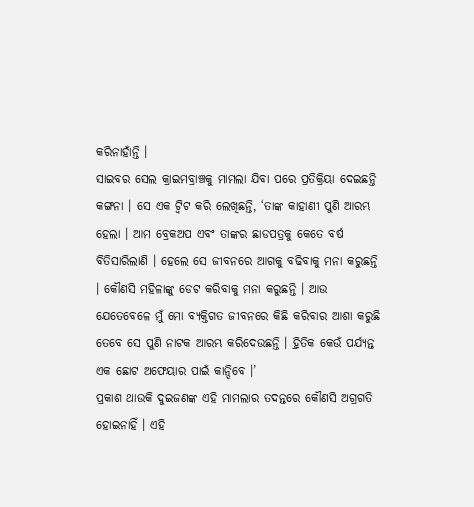କରିନାହାଁନ୍ତି ।
ସାଇବର ସେଲ କ୍ରାଇମବ୍ରାଞ୍ଚକୁ ମାମଲା ଯିବା ପରେ ପ୍ରତିକ୍ରିୟା ଦେଇଛନ୍ତି କଙ୍ଗନା । ସେ ଏକ ଟ୍ବିଟ କରି ଲେଖିଛନ୍ତି, ‘ତାଙ୍କ କାହାଣୀ ପୁଣି ଆରମ୍ଭ ହେଲା । ଆମ ବ୍ରେକଅପ ଏବଂ ତାଙ୍କର ଛାଡପତ୍ରକୁ କେତେ ବର୍ଷ ବିତିସାରିଲାଣି । ହେଲେ ସେ ଜୀବନରେ ଆଗକୁ ବଢିବାକୁ ମନା କରୁଛନ୍ତି । କୌଣସି ମହିଳାଙ୍କୁ ଡେଟ କରିବାକୁ ମନା କରୁଛନ୍ତି । ଆଉ ଯେତେବେଳେ ମୁଁ ମୋ ବ୍ୟକ୍ତିଗତ ଜୀବନରେ କିଛି କରିବାର ଆଶା କରୁଛି ତେବେ ସେ ପୁଣି ନାଟକ ଆରମ୍ଭ କରିଦେଉଛନ୍ତି । ହ୍ରିତିକ କେଉଁ ପର୍ଯ୍ୟନ୍ତ ଏକ ଛୋଟ ଅଫେୟାର ପାଇଁ କାନ୍ଦିବେ ।’
ପ୍ରକାଶ ଥାଉକି ଦୁଇଜଣଙ୍କ ଏହି ମାମଲାର ତଦନ୍ତରେ କୌଣସି ଅଗ୍ରଗତି ହୋଇନାହିଁ । ଏହି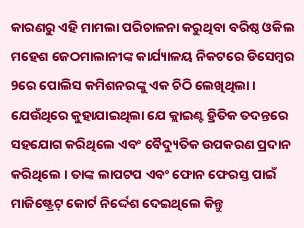କାରଣରୁ ଏହି ମାମଲା ପରିଚାଳନା କରୁଥିବା ବରିଷ୍ଠ ଓକିଲ ମହେଶ ଜେଠମାଲାନୀଙ୍କ କାର୍ଯ୍ୟାଳୟ ନିକଟରେ ଡିସେମ୍ବର 9ରେ ପୋଲିସ କମିଶନରଙ୍କୁ ଏକ ଚିଠି ଲେଖିଥିଲା । ଯେଉଁଥିରେ କୁହାଯାଇଥିଲା ଯେ କ୍ଲାଇଣ୍ଟ ହ୍ରିତିକ ତଦନ୍ତରେ ସହଯୋଗ କରିଥିଲେ ଏବଂ ବୈଦ୍ୟୁତିକ ଉପକରଣ ପ୍ରଦାନ କରିଥିଲେ । ତାଙ୍କ ଲାପଟପ ଏବଂ ଫୋନ ଫେରସ୍ତ ପାଇଁ ମାଜିଷ୍ଟ୍ରେଟ୍ କୋର୍ଟ ନିର୍ଦ୍ଦେଶ ଦେଇଥିଲେ କିନ୍ତୁ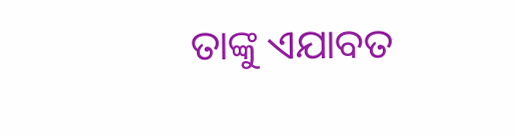ତାଙ୍କୁ ଏଯାବତ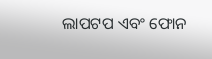ଲାପଟପ ଏବଂ ଫୋନ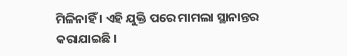ମିଳିନାହିଁ । ଏହି ଯୁକ୍ତି ପରେ ମାମଲା ସ୍ଥାନାନ୍ତର କରାଯାଇଛି ।